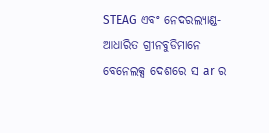STEAG ଏବଂ ନେଦରଲ୍ୟାଣ୍ଡ-ଆଧାରିତ ଗ୍ରୀନବୁଡିମାନେ ବେନେଲକ୍ସ ଦେଶରେ ସ ar ର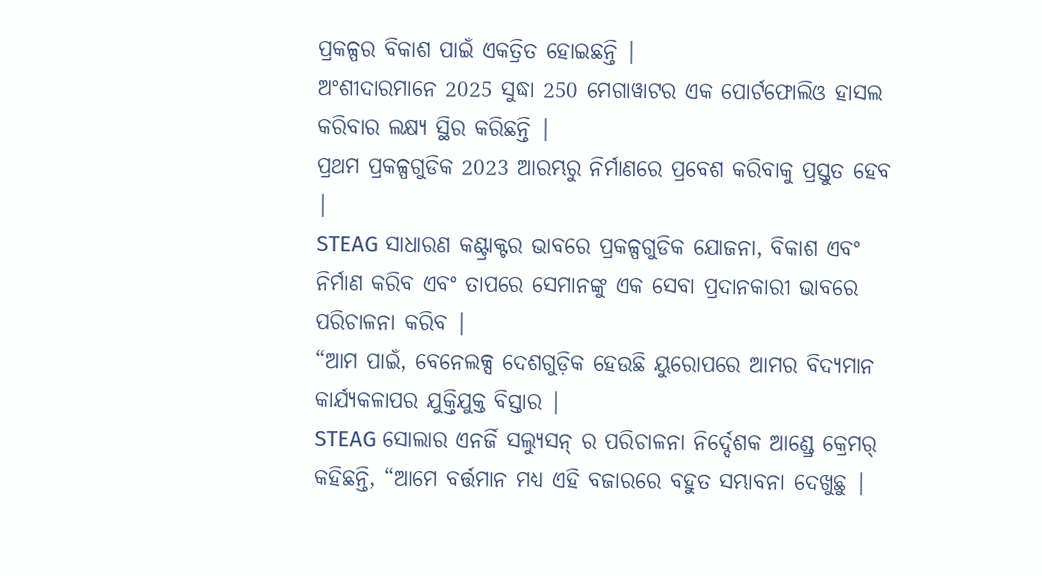ପ୍ରକଳ୍ପର ବିକାଶ ପାଇଁ ଏକତ୍ରିତ ହୋଇଛନ୍ତି |
ଅଂଶୀଦାରମାନେ 2025 ସୁଦ୍ଧା 250 ମେଗାୱାଟର ଏକ ପୋର୍ଟଫୋଲିଓ ହାସଲ କରିବାର ଲକ୍ଷ୍ୟ ସ୍ଥିର କରିଛନ୍ତି |
ପ୍ରଥମ ପ୍ରକଳ୍ପଗୁଡିକ 2023 ଆରମ୍ଭରୁ ନିର୍ମାଣରେ ପ୍ରବେଶ କରିବାକୁ ପ୍ରସ୍ତୁତ ହେବ |
STEAG ସାଧାରଣ କଣ୍ଟ୍ରାକ୍ଟର ଭାବରେ ପ୍ରକଳ୍ପଗୁଡିକ ଯୋଜନା, ବିକାଶ ଏବଂ ନିର୍ମାଣ କରିବ ଏବଂ ତାପରେ ସେମାନଙ୍କୁ ଏକ ସେବା ପ୍ରଦାନକାରୀ ଭାବରେ ପରିଚାଳନା କରିବ |
“ଆମ ପାଇଁ, ବେନେଲକ୍ସ ଦେଶଗୁଡ଼ିକ ହେଉଛି ୟୁରୋପରେ ଆମର ବିଦ୍ୟମାନ କାର୍ଯ୍ୟକଳାପର ଯୁକ୍ତିଯୁକ୍ତ ବିସ୍ତାର |
STEAG ସୋଲାର ଏନର୍ଜି ସଲ୍ୟୁସନ୍ ର ପରିଚାଳନା ନିର୍ଦ୍ଦେଶକ ଆଣ୍ଡ୍ରେ କ୍ରେମର୍ କହିଛନ୍ତି, “ଆମେ ବର୍ତ୍ତମାନ ମଧ୍ୟ ଏହି ବଜାରରେ ବହୁତ ସମ୍ଭାବନା ଦେଖୁଛୁ |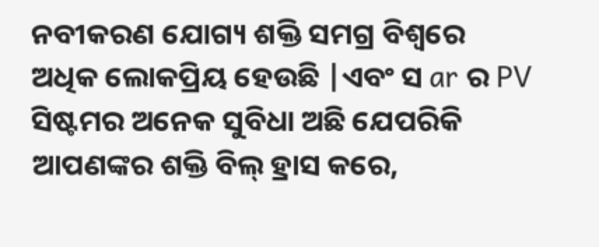ନବୀକରଣ ଯୋଗ୍ୟ ଶକ୍ତି ସମଗ୍ର ବିଶ୍ୱରେ ଅଧିକ ଲୋକପ୍ରିୟ ହେଉଛି |ଏବଂ ସ ar ର PV ସିଷ୍ଟମର ଅନେକ ସୁବିଧା ଅଛି ଯେପରିକି ଆପଣଙ୍କର ଶକ୍ତି ବିଲ୍ ହ୍ରାସ କରେ,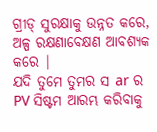ଗ୍ରୀଡ୍ ସୁରକ୍ଷାକୁ ଉନ୍ନତ କରେ, ଅଳ୍ପ ରକ୍ଷଣାବେକ୍ଷଣ ଆବଶ୍ୟକ କରେ |
ଯଦି ତୁମେ ତୁମର ସ ar ର PV ସିଷ୍ଟମ ଆରମ୍ଭ କରିବାକୁ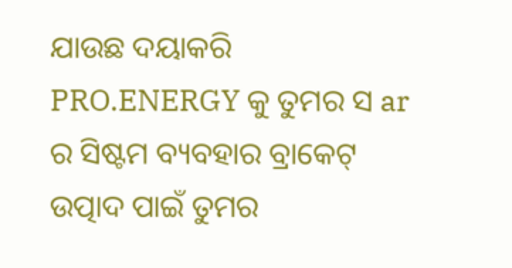ଯାଉଛ ଦୟାକରି PRO.ENERGY କୁ ତୁମର ସ ar ର ସିଷ୍ଟମ ବ୍ୟବହାର ବ୍ରାକେଟ୍ ଉତ୍ପାଦ ପାଇଁ ତୁମର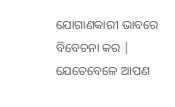ଯୋଗାଣକାରୀ ଭାବରେ ବିବେଚନା କର | ଯେତେବେଳେ ଆପଣ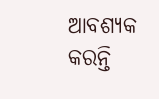ଆବଶ୍ୟକ କରନ୍ତି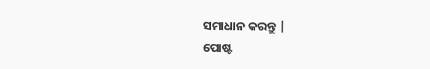ସମାଧାନ କରନ୍ତୁ |
ପୋଷ୍ଟ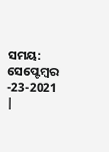ସମୟ: ସେପ୍ଟେମ୍ବର -23-2021 |